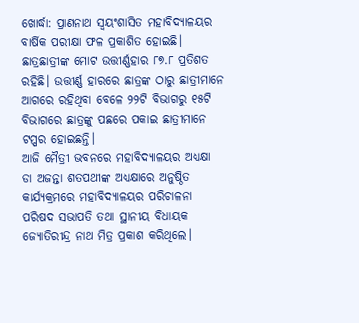ଖୋର୍ଦ୍ଧା: ପ୍ରାଣନାଥ ସ୍ୱୟଂଶାସିତ ମହାବିଦ୍ୟାଳୟର ବାର୍ଷିକ ପରୀକ୍ଷା ଫଳ ପ୍ରକାଶିତ ହୋଇଛି। ଛାତ୍ରଛାତ୍ରୀଙ୍କ ମୋଟ ଉତ୍ତୀର୍ଣ୍ଣହାର ୮୭.୮ ପ୍ରତିଶତ ରହିଛି। ଉତ୍ତୀର୍ଣ୍ଣ ହାରରେ ଛାତ୍ରଙ୍କ ଠାରୁ ଛାତ୍ରୀମାନେ ଆଗରେ ରହିଥିବା ବେଳେ ୨୨ଟି ବିଭାଗରୁ ୧୫ଟି ବିଭାଗରେ ଛାତ୍ରଙ୍କୁ ପଛରେ ପକାଇ ଛାତ୍ରୀମାନେ ଟପ୍ପର ହୋଇଛନ୍ତି।
ଆଜି ମୈତ୍ରୀ ଭବନରେ ମହାବିଦ୍ୟାଳୟର ଅଧ୍ୟକ୍ଷା ଡା ଅଜନ୍ତା ଶତପଥୀଙ୍କ ଅଧ୍ୟକ୍ଷାରେ ଅନୁଷ୍ଠିତ କାର୍ଯ୍ୟକ୍ରମରେ ମହାବିଦ୍ୟାଳୟର ପରିଚାଳନା ପରିଷଦ ସଭାପତି ତଥା ସ୍ଥାନୀୟ ବିଧାୟକ ଜ୍ୟୋତିରୀନ୍ଦ୍ର ନାଥ ମିତ୍ର ପ୍ରକାଶ କରିଥିଲେ।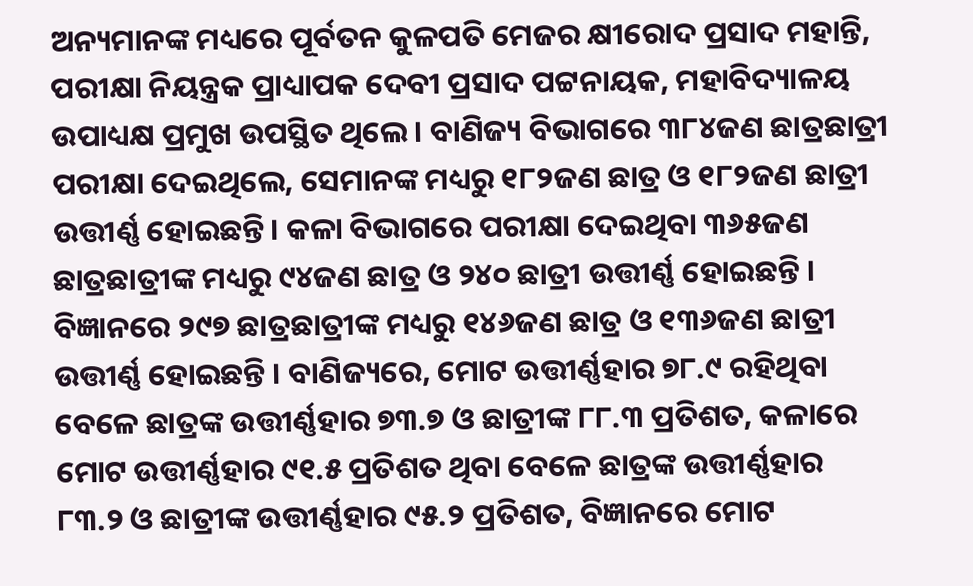ଅନ୍ୟମାନଙ୍କ ମଧ୍ୟରେ ପୂର୍ବତନ କୁଳପତି ମେଜର କ୍ଷୀରୋଦ ପ୍ରସାଦ ମହାନ୍ତି, ପରୀକ୍ଷା ନିୟନ୍ତ୍ରକ ପ୍ରାଧ୍ୟାପକ ଦେବୀ ପ୍ରସାଦ ପଟ୍ଟନାୟକ, ମହାବିଦ୍ୟାଳୟ ଉପାଧ୍ୟକ୍ଷ ପ୍ରମୁଖ ଉପସ୍ଥିତ ଥିଲେ। ବାଣିଜ୍ୟ ବିଭାଗରେ ୩୮୪ଜଣ ଛାତ୍ରଛାତ୍ରୀ ପରୀକ୍ଷା ଦେଇଥିଲେ, ସେମାନଙ୍କ ମଧ୍ୟରୁ ୧୮୨ଜଣ ଛାତ୍ର ଓ ୧୮୨ଜଣ ଛାତ୍ରୀ ଉତ୍ତୀର୍ଣ୍ଣ ହୋଇଛନ୍ତି। କଳା ବିଭାଗରେ ପରୀକ୍ଷା ଦେଇଥିବା ୩୬୫ଜଣ ଛାତ୍ରଛାତ୍ରୀଙ୍କ ମଧ୍ୟରୁ ୯୪ଜଣ ଛାତ୍ର ଓ ୨୪୦ ଛାତ୍ରୀ ଉତ୍ତୀର୍ଣ୍ଣ ହୋଇଛନ୍ତି । ବିଜ୍ଞାନରେ ୨୯୭ ଛାତ୍ରଛାତ୍ରୀଙ୍କ ମଧ୍ୟରୁ ୧୪୬ଜଣ ଛାତ୍ର ଓ ୧୩୬ଜଣ ଛାତ୍ରୀ ଉତ୍ତୀର୍ଣ୍ଣ ହୋଇଛନ୍ତି । ବାଣିଜ୍ୟରେ, ମୋଟ ଉତ୍ତୀର୍ଣ୍ଣହାର ୭୮.୯ ରହିଥିବା ବେଳେ ଛାତ୍ରଙ୍କ ଉତ୍ତୀର୍ଣ୍ଣହାର ୭୩.୭ ଓ ଛାତ୍ରୀଙ୍କ ୮୮.୩ ପ୍ରତିଶତ, କଳାରେ ମୋଟ ଉତ୍ତୀର୍ଣ୍ଣହାର ୯୧.୫ ପ୍ରତିଶତ ଥିବା ବେଳେ ଛାତ୍ରଙ୍କ ଉତ୍ତୀର୍ଣ୍ଣହାର ୮୩.୨ ଓ ଛାତ୍ରୀଙ୍କ ଉତ୍ତୀର୍ଣ୍ଣହାର ୯୫.୨ ପ୍ରତିଶତ, ବିଜ୍ଞାନରେ ମୋଟ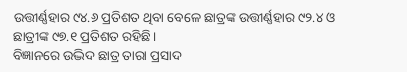ଉତ୍ତୀର୍ଣ୍ଣହାର ୯୪.୬ ପ୍ରତିଶତ ଥିବା ବେଳେ ଛାତ୍ରଙ୍କ ଉତ୍ତୀର୍ଣ୍ଣହାର ୯୨.୪ ଓ ଛାତ୍ରୀଙ୍କ ୯୭.୧ ପ୍ରତିଶତ ରହିଛି।
ବିଜ୍ଞାନରେ ଉଦ୍ଭିଦ ଛାତ୍ର ତାରା ପ୍ରସାଦ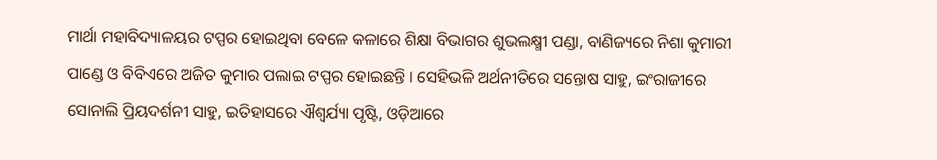ମାର୍ଥା ମହାବିଦ୍ୟାଳୟର ଟପ୍ପର ହୋଇଥିବା ବେଳେ କଳାରେ ଶିକ୍ଷା ବିଭାଗର ଶୁଭଲକ୍ଷ୍ମୀ ପଣ୍ଡା, ବାଣିଜ୍ୟରେ ନିଶା କୁମାରୀ ପାଣ୍ଡେ ଓ ବିବିଏରେ ଅଜିତ କୁମାର ପଲାଇ ଟପ୍ପର ହୋଇଛନ୍ତି । ସେହିଭଳି ଅର୍ଥନୀତିରେ ସନ୍ତୋଷ ସାହୁ, ଇଂରାଜୀରେ ସୋନାଲି ପ୍ରିୟଦର୍ଶନୀ ସାହୁ, ଇତିହାସରେ ଐଶ୍ୱର୍ଯ୍ୟା ପୃଷ୍ଟି, ଓଡ଼ିଆରେ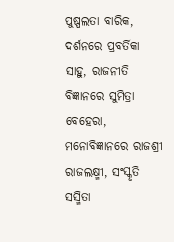ପୁଷ୍ପଲତା ବାରିକ, ଦର୍ଶନରେ ପ୍ରବର୍ତିକା ସାହୁ, ରାଜନୀତି ବିଜ୍ଞାନରେ ସୁମିତ୍ରା ବେହେରା, ମନୋବିଜ୍ଞାନରେ ରାଜଶ୍ରୀ ରାଜଲକ୍ଷ୍ମୀ, ସଂସ୍କୃତି ସସ୍ମିତା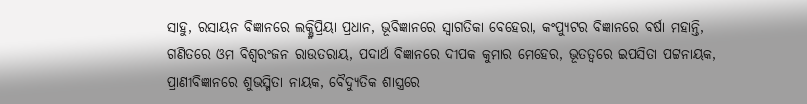ସାହୁ, ରସାୟନ ବିଜ୍ଞାନରେ ଲକ୍ଷ୍ମିପ୍ରିୟା ପ୍ରଧାନ, ଭୂବିଜ୍ଞାନରେ ସ୍ୱାଗତିକା ବେହେରା, କଂପ୍ୟୁଟର ବିଜ୍ଞାନରେ ବର୍ଷା ମହାନ୍ତି, ଗଣିତରେ ଓମ ବିଶ୍ୱରଂଜନ ରାଉତରାୟ, ପଦାର୍ଥ ବିଜ୍ଞାନରେ ଦୀପକ କୁମାର ମେହେର, ଭୂତତ୍ୱରେ ଇପସିତା ପଟ୍ଟନାୟକ, ପ୍ରାଣୀବିଜ୍ଞାନରେ ଶୁଭସ୍ମିତା ନାୟକ, ବୈଦ୍ୟୁତିକ ଶାସ୍ତ୍ରରେ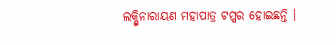ଲକ୍ଷ୍ମିନାରାୟଣ ମହାପାତ୍ର ଟପ୍ପର ହୋଇଛନ୍ତି ।